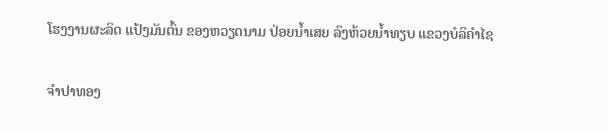ໂຮງງານຜະລິດ ແປ້ງມັນຕົ້ນ ຂອງຫວຽດນາມ ປ່ອຍນໍ້າເສຍ ລົງຫ້ວຍນໍ້າທຽບ ແຂວງບໍລິຄໍາໄຊ

ຈຳປາທອງ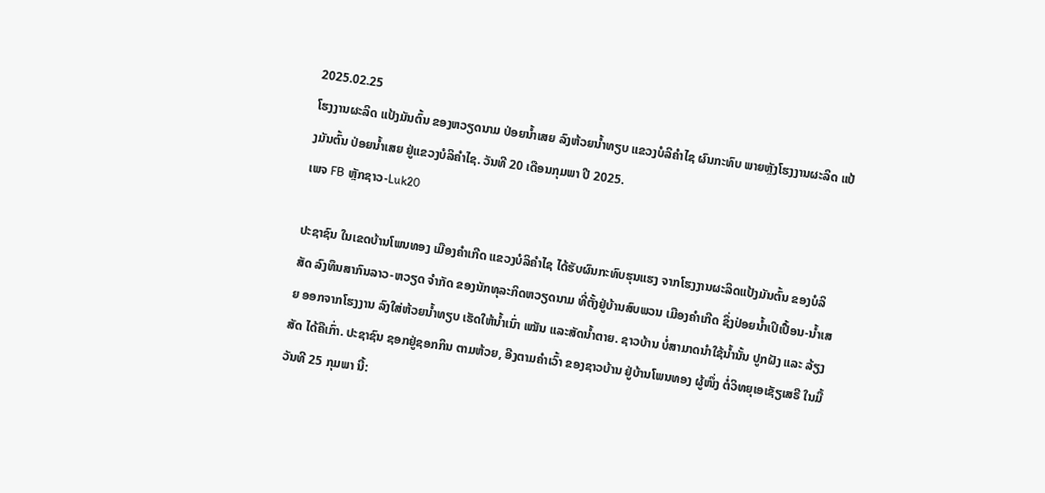2025.02.25
ໂຮງງານຜະລິດ ແປ້ງມັນຕົ້ນ ຂອງຫວຽດນາມ ປ່ອຍນໍ້າເສຍ ລົງຫ້ວຍນໍ້າທຽບ ແຂວງບໍລິຄໍາໄຊ ຜົນກະທົບ ພາຍຫຼັງໂຮງງານຜະລິດ ແປ້ງມັນຕົ້ນ ປ່ອຍນ້ຳເສຍ ຢູ່ແຂວງບໍລິຄຳໄຊ. ວັນທີ 20 ເດືອນກຸມພາ ປີ 2025.
ເພຈ FB ຫຼັກຊາວ-Luk20

ປະຊາຊົນ ໃນເຂດບ້ານໂພນທອງ ເມືອງຄໍາເກີດ ແຂວງບໍລິຄໍາໄຊ ໄດ້ຮັບຜົນກະທົບຮຸນແຮງ ຈາກໂຮງງານຜະລິດແປ້ງມັນຕົ້ນ ຂອງບໍລິສັດ ລົງທຶນສາກົນລາວ-ຫວຽດ ຈໍາກັດ ຂອງນັກທຸລະກິດຫວຽດນາມ ທີ່ຕັ້ງຢູ່ບ້ານສົບພວນ ເມືອງຄໍາເກີດ ຊຶ່ງປ່ອຍນໍ້າເປິເປື້ອນ-ນໍ້າເສຍ ອອກຈາກໂຮງງານ ລົງໃສ່ຫ້ວຍນໍ້າທຽບ ເຮັດໃຫ້ນໍ້າເນົ່າ ເໝັນ ແລະສັດນໍ້າຕາຍ. ຊາວບ້ານ ບໍ່ສາມາດນໍາໃຊ້ນໍ້ານັ້ນ ປູກຝັງ ແລະ ລ້ຽງສັດ ໄດ້ຄືເກົ່າ. ປະຊາຊົນ ຊອກຢູ່ຊອກກິນ ຕາມຫ້ວຍ, ອີງຕາມຄໍາເວົ້າ ຂອງຊາວບ້ານ ຢູ່ບ້ານໂພນທອງ ຜູ້ໜຶ່ງ ຕໍ່ວິທຍຸເອເຊັຽເສຣີ ໃນມື້ວັນທີ 25 ກຸມພາ ນີ້: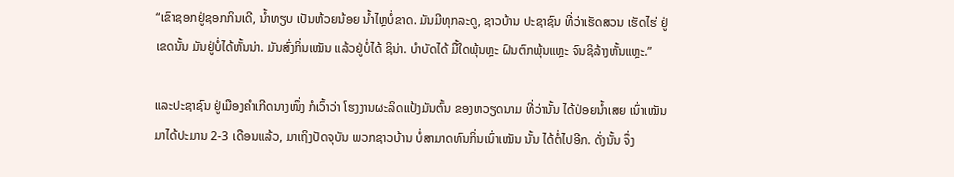“ເຂົາຊອກຢູ່ຊອກກິນເດີ, ນໍ້າທຽບ ເປັນຫ້ວຍນ້ອຍ ນໍ້າໄຫຼບໍ່ຂາດ. ມັນມີທຸກລະດູ, ຊາວບ້ານ ປະຊາຊົນ ທີ່ວ່າເຮັດສວນ ເຮັດໄຮ່ ຢູ່ເຂດນັ້ນ ມັນຢູ່ບໍ່ໄດ້ຫັ້ນນ່າ. ມັນສົ່ງກິ່ນເໝັນ ແລ້ວຢູ່ບໍ່ໄດ້ ຊິນ່າ. ບໍາບັດໄດ້ ມື້ໃດພຸ້ນຫຼະ ຝົນຕົກພຸ້ນແຫຼະ ຈົນຊິລ້າງຫັ້ນແຫຼະ.”

ແລະປະຊາຊົນ ຢູ່ເມືອງຄໍາເກີດນາງໜຶ່ງ ກໍເວົ້າວ່າ ໂຮງງານຜະລິດແປ້ງມັນຕົ້ນ ຂອງຫວຽດນາມ ທີ່ວ່ານັ້ນ ໄດ້ປ່ອຍນໍ້າເສຍ ເນົ່າເໝັນ ມາໄດ້ປະມານ 2-3 ເດືອນແລ້ວ, ມາເຖິງປັດຈຸບັນ ພວກຊາວບ້ານ ບໍ່ສາມາດທົນກິ່ນເນົ່າເໝັນ ນັ້ນ ໄດ້ຕໍ່ໄປອີກ. ດັ່ງນັ້ນ ຈຶ່ງ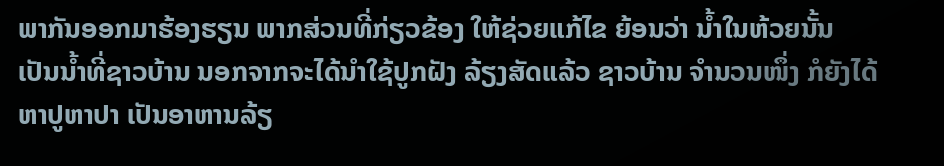ພາກັນອອກມາຮ້ອງຮຽນ ພາກສ່ວນທີ່ກ່ຽວຂ້ອງ ໃຫ້ຊ່ວຍແກ້ໄຂ ຍ້ອນວ່າ ນໍ້າໃນຫ້ວຍນັ້ນ ເປັນນໍ້າທີ່ຊາວບ້ານ ນອກຈາກຈະໄດ້ນໍາໃຊ້ປູກຝັງ ລ້ຽງສັດແລ້ວ ຊາວບ້ານ ຈໍານວນໜຶ່ງ ກໍຍັງໄດ້ຫາປູຫາປາ ເປັນອາຫານລ້ຽ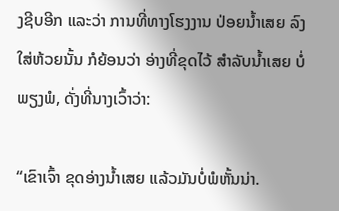ງຊີບອີກ ແລະວ່າ ການທີ່ທາງໂຮງງານ ປ່ອຍນໍ້າເສຍ ລົງໃສ່ຫ້ວຍນັ້ນ ກໍຍ້ອນວ່າ ອ່າງທີ່ຂຸດໄວ້ ສໍາລັບນໍ້າເສຍ ບໍ່ພຽງພໍ, ດັ່ງທີ່ນາງເວົ້າວ່າ:

“ເຂົາເຈົ້າ ຂຸດອ່າງນໍ້າເສຍ ແລ້ວມັນບໍ່ພໍຫັ້ນນ່າ.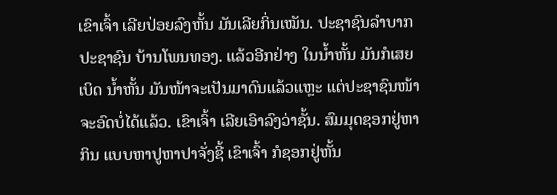ເຂົາເຈົ້າ ເລີຍປ່ອຍລົງຫັ້ນ ມັນເລີຍກິ່ນເໝັນ. ປະຊາຊົນລໍາບາກ ປະຊາຊົນ ບ້ານໂພນທອງ. ແລ້ວອີກຢ່າງ ໃນນໍ້າຫັ້ນ ມັນກໍເສຍເບິດ ນໍ້າຫັ້ນ ມັນໜ້າຈະເປັນມາດົນແລ້ວແຫຼະ ແຕ່ປະຊາຊົນໜ້າຈະອົດບໍ່ໄດ້ແລ້ວ. ເຂົາເຈົ້າ ເລີຍເອົາລົງວ່າຊັ້ນ. ສົມມຸດຊອກຢູ່ຫາກິນ ແບບຫາປູຫາປາຈັ່ງຊີ້ ເຂົາເຈົ້າ ກໍຊອກຢູ່ຫັ້ນ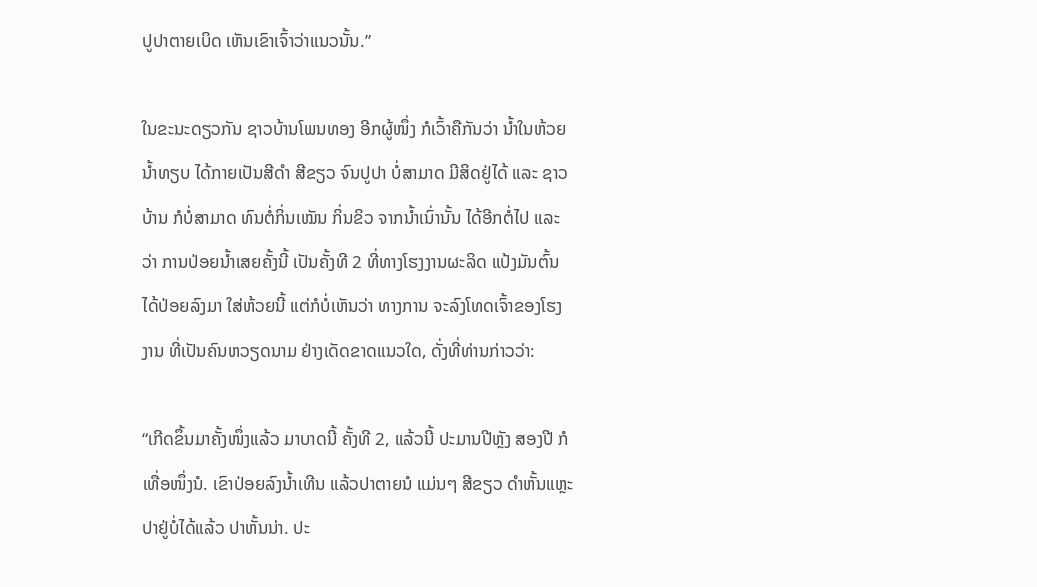ປູປາຕາຍເບິດ ເຫັນເຂົາເຈົ້າວ່າແນວນັ້ນ.”

ໃນຂະນະດຽວກັນ ຊາວບ້ານໂພນທອງ ອີກຜູ້ໜຶ່ງ ກໍເວົ້າຄືກັນວ່າ ນໍ້າໃນຫ້ວຍນໍ້າທຽບ ໄດ້ກາຍເປັນສີດໍາ ສີຂຽວ ຈົນປູປາ ບໍ່ສາມາດ ມີສິດຢູ່ໄດ້ ແລະ ຊາວບ້ານ ກໍບໍ່ສາມາດ ທົນຕໍ່ກິ່ນເໝັນ ກິ່ນຂິວ ຈາກນໍ້າເນົ່ານັ້ນ ໄດ້ອີກຕໍ່ໄປ ແລະ ວ່າ ການປ່ອຍນໍ້າເສຍຄັ້ງນີ້ ເປັນຄັ້ງທີ 2 ທີ່ທາງໂຮງງານຜະລິດ ແປ້ງມັນຕົ້ນ ໄດ້ປ່ອຍລົງມາ ໃສ່ຫ້ວຍນີ້ ແຕ່ກໍບໍ່ເຫັນວ່າ ທາງການ ຈະລົງໂທດເຈົ້າຂອງໂຮງງານ ທີ່ເປັນຄົນຫວຽດນາມ ຢ່າງເດັດຂາດແນວໃດ, ດັ່ງທີ່ທ່ານກ່າວວ່າ:

“ເກີດຂຶ້ນມາຄັ້ງໜຶ່ງແລ້ວ ມາບາດນີ້ ຄັ້ງທີ 2, ແລ້ວນີ້ ປະມານປີຫຼັງ ສອງປີ ກໍເທື່ອໜຶ່ງນໍ. ເຂົາປ່ອຍລົງນໍ້າເທີນ ແລ້ວປາຕາຍນໍ ແມ່ນໆ ສີຂຽວ ດໍາຫັ້ນແຫຼະ ປາຢູ່ບໍ່ໄດ້ແລ້ວ ປາຫັ້ນນ່າ. ປະ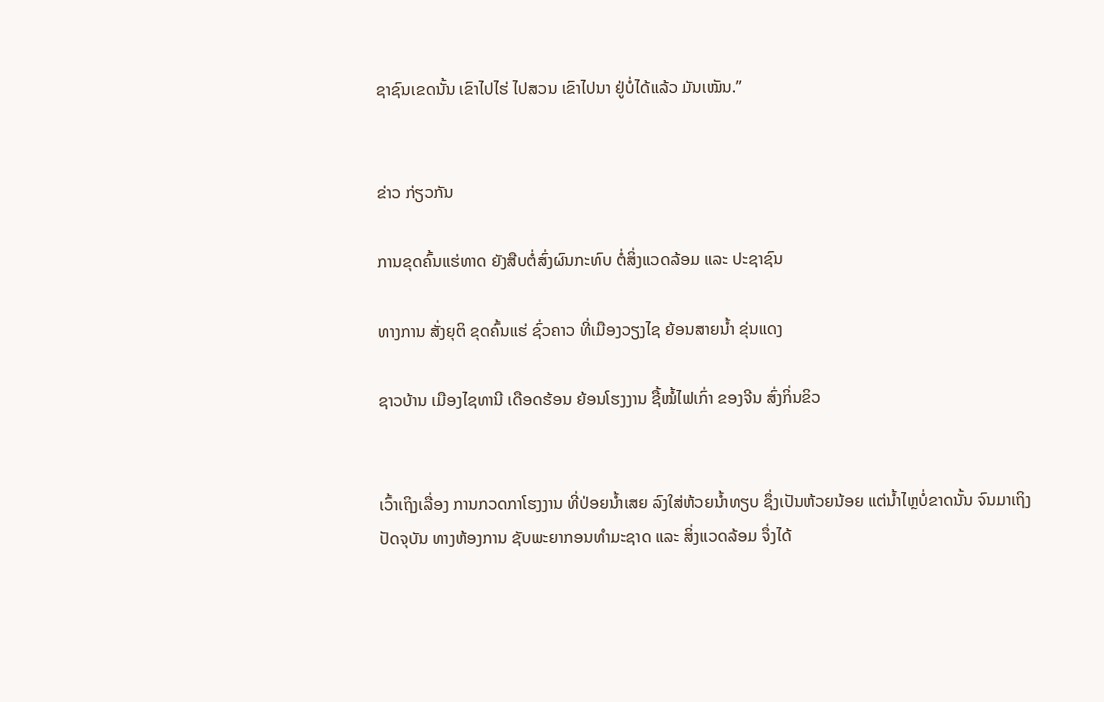ຊາຊົນເຂດນັ້ນ ເຂົາໄປໄຮ່ ໄປສວນ ເຂົາໄປນາ ຢູ່ບໍ່ໄດ້ແລ້ວ ມັນເໝັນ.”


ຂ່າວ ກ່ຽວກັນ

ການຂຸດຄົ້ນແຮ່ທາດ ຍັງສືບຕໍ່ສົ່ງຜົນກະທົບ ຕໍ່ສິ່ງແວດລ້ອມ ແລະ ປະຊາຊົນ

ທາງການ ສັ່ງຍຸຕິ ຂຸດຄົ້ນແຮ່ ຊົ່ວຄາວ ທີ່ເມືອງວຽງໄຊ ຍ້ອນສາຍນ້ຳ ຂຸ່ນແດງ

ຊາວບ້ານ ເມືອງໄຊທານີ ເດືອດຮ້ອນ ຍ້ອນໂຮງງານ ຊື້ໝໍ້ໄຟເກົ່າ ຂອງຈີນ ສົ່ງກິ່ນຂິວ


ເວົ້າເຖິງເລື່ອງ ການກວດກາໂຮງງານ ທີ່ປ່ອຍນໍ້າເສຍ ລົງໃສ່ຫ້ວຍນໍ້າທຽບ ຊຶ່ງເປັນຫ້ວຍນ້ອຍ ແຕ່ນໍ້າໄຫຼບໍ່ຂາດນັ້ນ ຈົນມາເຖິງປັດຈຸບັນ ທາງຫ້ອງການ ຊັບພະຍາກອນທໍາມະຊາດ ແລະ ສິ່ງແວດລ້ອມ ຈຶ່ງໄດ້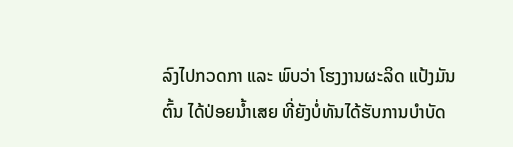ລົງໄປກວດກາ ແລະ ພົບວ່າ ໂຮງງານຜະລິດ ແປ້ງມັນຕົ້ນ ໄດ້ປ່ອຍນໍ້າເສຍ ທີ່ຍັງບໍ່ທັນໄດ້ຮັບການບໍາບັດ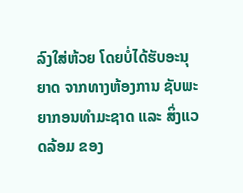ລົງໃສ່ຫ້ວຍ ໂດຍບໍ່ໄດ້ຮັບອະນຸຍາດ ຈາກທາງຫ້ອງການ ຊັບພະຍາກອນທໍາມະຊາດ ແລະ ສິ່ງແວດລ້ອມ ຂອງ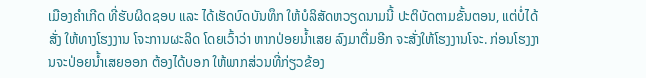ເມືອງຄໍາເກີດ ທີ່ຮັບຜິດຊອບ ແລະ ໄດ້ເຮັດບົດບັນທຶກ ໃຫ້ບໍລິສັດຫວຽດນາມນີ້ ປະຕິບັດຕາມຂັ້ນຕອນ, ແຕ່ບໍ່ໄດ້ສັ່ງ ໃຫ້ທາງໂຮງງານ ໂຈະການຜະລິດ ໂດຍເວົ້າວ່າ ຫາກປ່ອຍນໍ້າເສຍ ລົງມາຕື່ມອີກ ຈະສັ່ງໃຫ້ໂຮງງານໂຈະ. ກ່ອນໂຮງງານຈະປ່ອຍນໍ້າເສຍອອກ ຕ້ອງໄດ້ບອກ ໃຫ້ພາກສ່ວນທີ່ກ່ຽວຂ້ອງ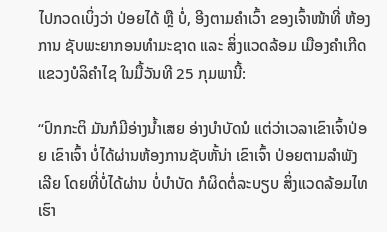ໄປກວດເບິ່ງວ່າ ປ່ອຍໄດ້ ຫຼື ບໍ່, ອີງຕາມຄໍາເວົ້າ ຂອງເຈົ້າໜ້າທີ່ ຫ້ອງການ ຊັບພະຍາກອນທໍາມະຊາດ ແລະ ສິ່ງແວດລ້ອມ ເມືອງຄໍາເກີດ ແຂວງບໍລິຄໍາໄຊ ໃນມື້ວັນທີ 25 ກຸມພານີ້:

“ປົກກະຕິ ມັນກໍມີອ່າງນໍ້າເສຍ ອ່າງບໍາບັດນໍ ແຕ່ວ່າເວລາເຂົາເຈົ້າປ່ອຍ ເຂົາເຈົ້າ ບໍ່ໄດ້ຜ່ານຫ້ອງການຊັບຫັ້ນ່າ ເຂົາເຈົ້າ ປ່ອຍຕາມລໍາພັງເລີຍ ໂດຍທີ່ບໍ່ໄດ້ຜ່ານ ບໍ່ບໍາບັດ ກໍຜິດຕໍ່ລະບຽບ ສິ່ງແວດລ້ອມໄທເຮົາ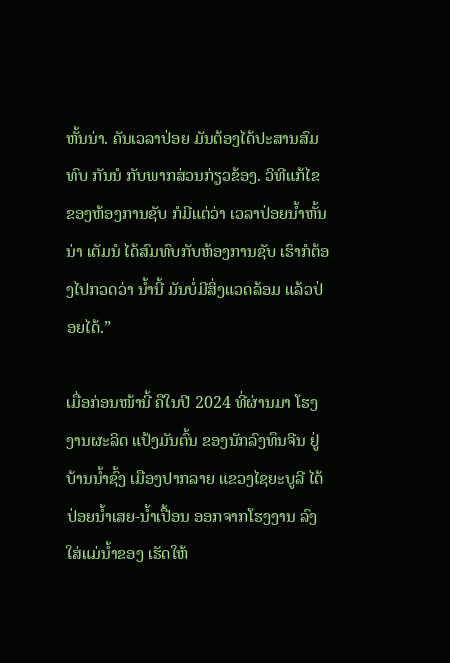ຫັ້ນນ່າ. ຄັນເວລາປ່ອຍ ມັນຕ້ອງໄດ້ປະສານສົມທົບ ກັນນໍ ກັບພາກສ່ວນກ່ຽວຂ້ອງ. ວິທີແກ້ໄຂ ຂອງຫ້ອງການຊັບ ກໍມີແຕ່ວ່າ ເວລາປ່ອຍນໍ້າຫັ້ນນ່າ ເຕັມນໍ ໄດ້ສົມທົບກັບຫ້ອງການຊັບ ເຮົາກໍຕ້ອງໄປກວດວ່າ ນໍ້ານີ້ ມັນບໍ່ມີສິ່ງແວດລ້ອມ ແລ້ວປ່ອຍໄດ້.”

ເມື່ອກ່ອນໜ້ານີ້ ຄືໃນປີ 2024 ທີ່ຜ່ານມາ ໂຮງງານຜະລິດ ແປ້ງມັນຕົ້ນ ຂອງນັກລົງທຶນຈີນ ຢູ່ບ້ານນໍ້າຊົ້ງ ເມືອງປາກລາຍ ແຂວງໄຊຍະບູລີ ໄດ້ປ່ອຍນໍ້າເສຍ-ນໍ້າເປື້ອນ ອອກຈາກໂຮງງານ ລົງໃສ່ແມ່ນໍ້າຂອງ ເຮັດໃຫ້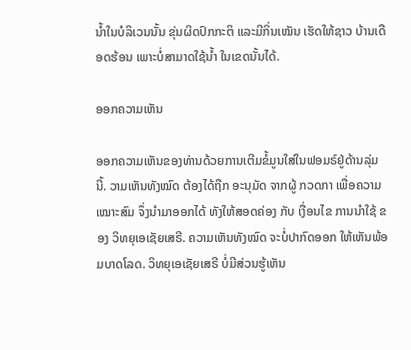ນໍ້າໃນບໍລິເວນນັ້ນ ຂຸ່ນຜິດປົກກະຕິ ແລະມີກິ່ນເໝັນ ເຮັດໃຫ້ຊາວ ບ້ານເດືອດຮ້ອນ ເພາະບໍ່ສາມາດໃຊ້ນໍ້າ ໃນເຂດນັ້ນໄດ້.

ອອກຄວາມເຫັນ

ອອກຄວາມເຫັນຂອງທ່ານດ້ວຍການເຕີມຂໍ້ມູນໃສ່ໃນຟອມຣ໌ຢູ່ດ້ານລຸ່ມນີ້. ວາມເຫັນທັງໝົດ ຕ້ອງໄດ້ຖືກ ອະນຸມັດ ຈາກຜູ້ ກວດກາ ເພື່ອຄວາມເໝາະສົມ ຈຶ່ງນໍາມາອອກໄດ້ ທັງໃຫ້ສອດຄ່ອງ ກັບ ເງື່ອນໄຂ ການນຳໃຊ້ ຂອງ ວິທຍຸເອເຊັຍເສຣີ. ຄວາມເຫັນທັງໝົດ ຈະບໍ່ປາກົດອອກ ໃຫ້ເຫັນພ້ອມບາດໂລດ. ວິທຍຸເອເຊັຍເສຣີ ບໍ່ມີສ່ວນຮູ້ເຫັນ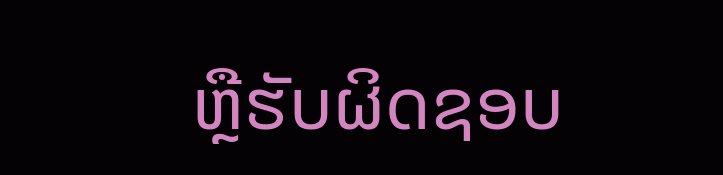ຫຼືຮັບຜິດຊອບ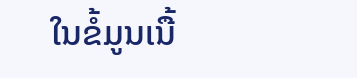ໃນຂໍ້ມູນເນື້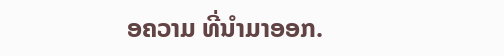ອຄວາມ ທີ່ນໍາມາອອກ.